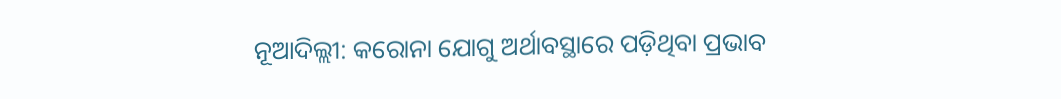ନୂଆଦିଲ୍ଲୀ: କରୋନା ଯୋଗୁ ଅର୍ଥାବସ୍ଥାରେ ପଡ଼ିଥିବା ପ୍ରଭାବ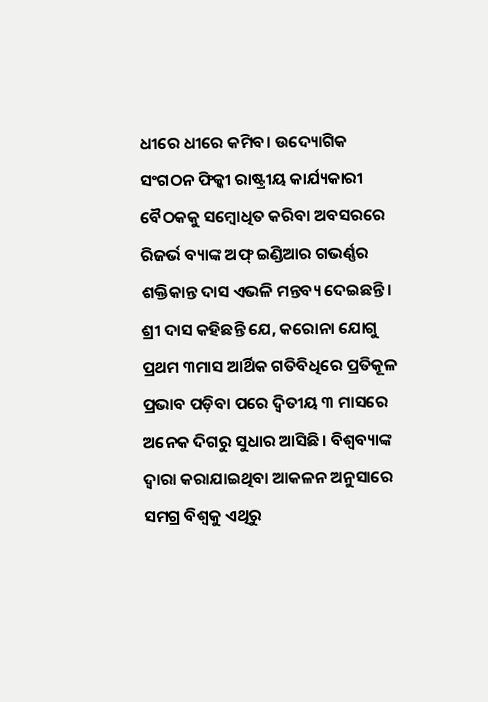ଧୀରେ ଧୀରେ କମିବ। ଉଦ୍ୟୋଗିକ ସଂଗଠନ ଫିକ୍କୀ ରାଷ୍ଟ୍ରୀୟ କାର୍ଯ୍ୟକାରୀ ବୈଠକକୁ ସମ୍ବୋଧିତ କରିବା ଅବସରରେ ରିଜର୍ଭ ବ୍ୟାଙ୍କ ଅଫ୍ ଇଣ୍ଡିଆର ଗଭର୍ଣ୍ଣର ଶକ୍ତିକାନ୍ତ ଦାସ ଏଭଳି ମନ୍ତବ୍ୟ ଦେଇଛନ୍ତି।
ଶ୍ରୀ ଦାସ କହିଛନ୍ତି ଯେ, କରୋନା ଯୋଗୁ ପ୍ରଥମ ୩ମାସ ଆର୍ଥିକ ଗତିବିଧିରେ ପ୍ରତିକୂଳ ପ୍ରଭାବ ପଡ଼ିବା ପରେ ଦ୍ୱିତୀୟ ୩ ମାସରେ ଅନେକ ଦିଗରୁ ସୁଧାର ଆସିଛି। ବିଶ୍ୱବ୍ୟାଙ୍କ ଦ୍ୱାରା କରାଯାଇଥିବା ଆକଳନ ଅନୁସାରେ ସମଗ୍ର ବିଶ୍ୱକୁ ଏଥିରୁ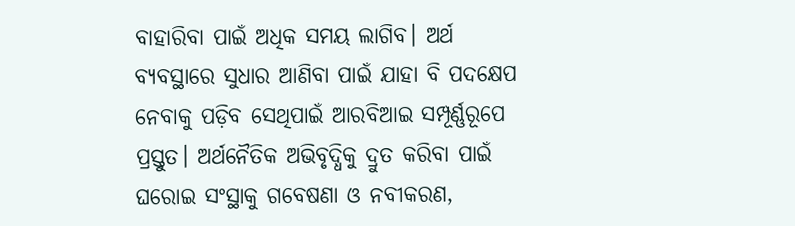ବାହାରିବା ପାଇଁ ଅଧିକ ସମୟ ଲାଗିବ। ଅର୍ଥ ବ୍ୟବସ୍ଥାରେ ସୁଧାର ଆଣିବା ପାଇଁ ଯାହା ବି ପଦକ୍ଷେପ ନେବାକୁ ପଡ଼ିବ ସେଥିପାଇଁ ଆରବିଆଇ ସମ୍ପୂର୍ଣ୍ଣରୂପେ ପ୍ରସ୍ତୁତ। ଅର୍ଥନୈତିକ ଅଭିବୃଦ୍ଧିକୁ ଦ୍ରୁତ କରିବା ପାଇଁ ଘରୋଇ ସଂସ୍ଥାକୁ ଗବେଷଣା ଓ ନବୀକରଣ,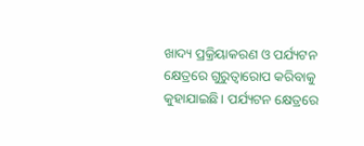ଖାଦ୍ୟ ପ୍ରକ୍ରିୟାକରଣ ଓ ପର୍ଯ୍ୟଟନ କ୍ଷେତ୍ରରେ ଗୁରୁତ୍ୱାରୋପ କରିବାକୁ କୁହାଯାଇଛି। ପର୍ଯ୍ୟଟନ କ୍ଷେତ୍ରରେ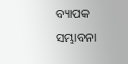ବ୍ୟାପକ ସମ୍ଭାବନା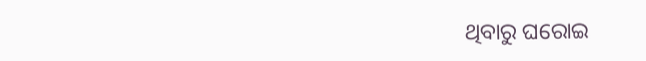ଥିବାରୁ ଘରୋଇ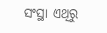ସଂସ୍ଥା ଏଥିରୁ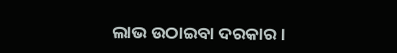ଲାଭ ଉଠାଇବା ଦରକାର।